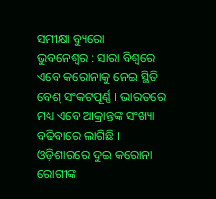ସମୀକ୍ଷା ବ୍ୟୁରୋ
ଭୁବନେଶ୍ବର : ସାରା ବିଶ୍ବରେ ଏବେ କରୋନାକୁ ନେଇ ସ୍ଥିତି ବେଶ୍ ସଂକଟପୂର୍ଣ୍ଣ । ଭାରତରେ ମଧ୍ୟ ଏବେ ଆକ୍ରାନ୍ତଙ୍କ ସଂଖ୍ୟା ବଢିବାରେ ଲାଗିଛି । ଓଡ଼ିଶାରରେ ଦୁଇ କରୋନା ରୋଗୀଙ୍କ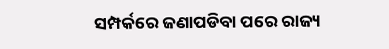ସମ୍ପର୍କରେ ଜଣାପଡିବା ପରେ ରାଜ୍ୟ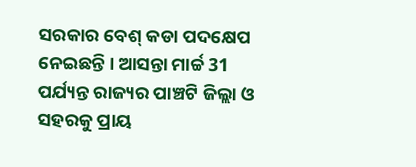ସରକାର ବେଶ୍ କଡା ପଦକ୍ଷେପ ନେଇଛନ୍ତି । ଆସନ୍ତା ମାର୍ଚ୍ଚ 31 ପର୍ଯ୍ୟନ୍ତ ରାଜ୍ୟର ପାଞ୍ଚଟି ଜିଲ୍ଲା ଓ ସହରକୁ ପ୍ରାୟ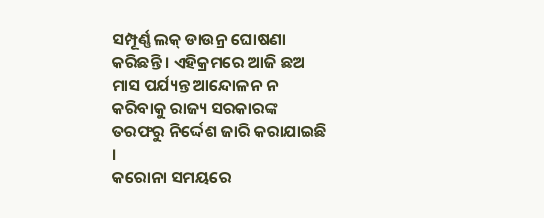ସମ୍ପୂର୍ଣ୍ଣ ଲକ୍ ଡାଉନ୍ର ଘୋଷଣା କରିଛନ୍ତି । ଏହିକ୍ରମରେ ଆଜି ଛଅ ମାସ ପର୍ଯ୍ୟନ୍ତ ଆନ୍ଦୋଳନ ନ କରିବାକୁ ରାଜ୍ୟ ସରକାରଙ୍କ ତରଫରୁ ନିର୍ଦ୍ଦେଶ ଜାରି କରାଯାଇଛି ।
କରୋନା ସମୟରେ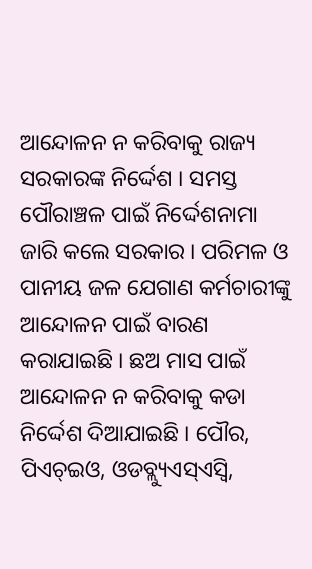ଆନ୍ଦୋଳନ ନ କରିବାକୁ ରାଜ୍ୟ ସରକାରଙ୍କ ନିର୍ଦ୍ଦେଶ । ସମସ୍ତ ପୌରାଞ୍ଚଳ ପାଇଁ ନିର୍ଦ୍ଦେଶନାମା ଜାରି କଲେ ସରକାର । ପରିମଳ ଓ ପାନୀୟ ଜଳ ଯେଗାଣ କର୍ମଚାରୀଙ୍କୁ ଆନ୍ଦୋଳନ ପାଇଁ ବାରଣ କରାଯାଇଛି । ଛଅ ମାସ ପାଇଁ ଆନ୍ଦୋଳନ ନ କରିବାକୁ କଡା ନିର୍ଦ୍ଦେଶ ଦିଆଯାଇଛି । ପୌର, ପିଏଚ୍ଇଓ, ଓଡବ୍ଲ୍ୟୁଏସ୍ଏସ୍ବି,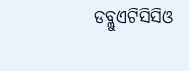ଡବ୍ଲୁଏଟିସିସିଓ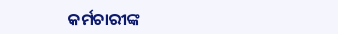କର୍ମଚାରୀଙ୍କ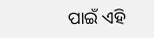ପାଇଁ ଏହି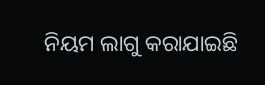ନିୟମ ଲାଗୁ କରାଯାଇଛି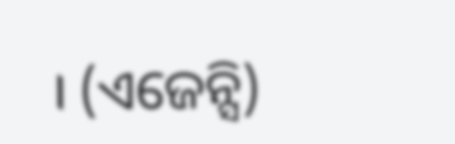। (ଏଜେନ୍ସି)